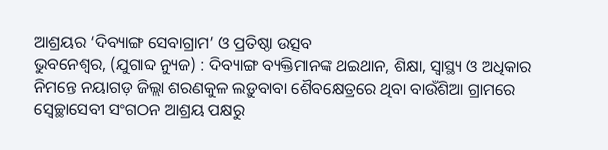ଆଶ୍ରୟର ‘ଦିବ୍ୟାଙ୍ଗ ସେବାଗ୍ରାମ’ ଓ ପ୍ରତିଷ୍ଠା ଉତ୍ସବ
ଭୁବନେଶ୍ୱର, (ଯୁଗାବ୍ଦ ନ୍ୟୁଜ) : ଦିବ୍ୟାଙ୍ଗ ବ୍ୟକ୍ତିମାନଙ୍କ ଥଇଥାନ, ଶିକ୍ଷା, ସ୍ୱାସ୍ଥ୍ୟ ଓ ଅଧିକାର ନିମନ୍ତେ ନୟାଗଡ଼ ଜିଲ୍ଲା ଶରଣକୁଳ ଲଡ଼ୁବାବା ଶୈବକ୍ଷେତ୍ରରେ ଥିବା ବାଉଁଶିଆ ଗ୍ରାମରେ ସ୍ୱେଚ୍ଛାସେବୀ ସଂଗଠନ ଆଶ୍ରୟ ପକ୍ଷରୁ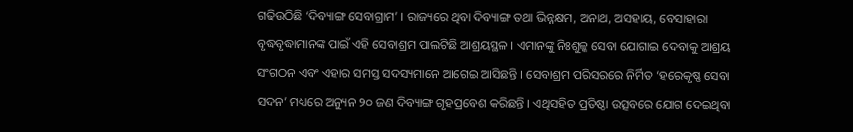ଗଢିଉଠିଛି ‘ଦିବ୍ୟାଙ୍ଗ ସେବାଗ୍ରାମ’ । ରାଜ୍ୟରେ ଥିବା ଦିବ୍ୟାଙ୍ଗ ତଥା ଭିନ୍ନକ୍ଷମ, ଅନାଥ, ଅସହାୟ, ବେସାହାରା ବୃଦ୍ଧବୃଦ୍ଧାମାନଙ୍କ ପାଇଁ ଏହି ସେବାଶ୍ରମ ପାଲଟିଛି ଆଶ୍ରୟସ୍ଥଳ । ଏମାନଙ୍କୁ ନିଃଶୁଳ୍କ ସେବା ଯୋଗାଇ ଦେବାକୁ ଆଶ୍ରୟ ସଂଗଠନ ଏବଂ ଏହାର ସମସ୍ତ ସଦସ୍ୟମାନେ ଆଗେଇ ଆସିଛନ୍ତି । ସେବାଶ୍ରମ ପରିସରରେ ନିର୍ମିତ ‘ହରେକୃଷ୍ଣ ସେବା ସଦନ’ ମଧ୍ୟରେ ଅନ୍ୟୁନ ୨୦ ଜଣ ଦିବ୍ୟାଙ୍ଗ ଗୃହପ୍ରବେଶ କରିଛନ୍ତି । ଏଥିସହିତ ପ୍ରତିଷ୍ଠା ଉତ୍ସବରେ ଯୋଗ ଦେଇଥିବା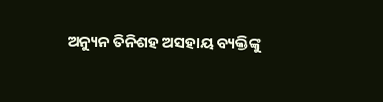ଅନ୍ୟୁନ ତିନିଶହ ଅସହାୟ ବ୍ୟକ୍ତିଙ୍କୁ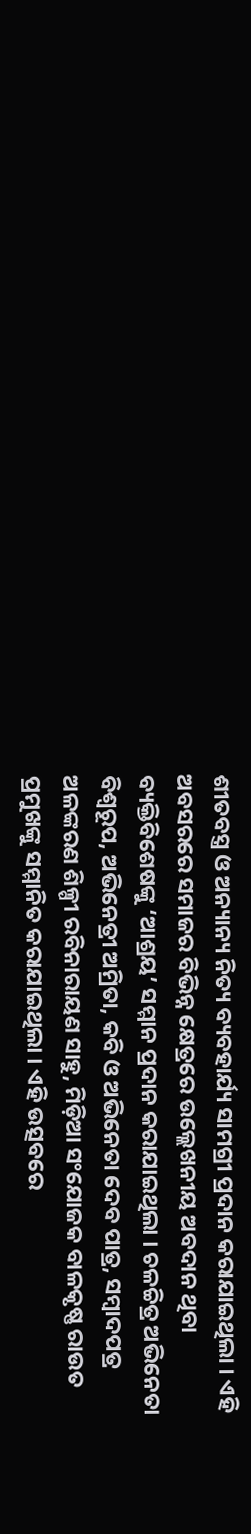ଶୀତବସ୍ତ୍ର ଓ ଅନ୍ୟାନ୍ୟ ନିତ୍ୟ ବ୍ୟବହାର୍ଯ୍ୟ ସାମଗ୍ରୀ ପ୍ରଦାନ କରାଯାଇଥିଲା । ଏହି ଅବସରରେ ସମାଜର ବିଭିନ୍ନ କ୍ଷେତ୍ରରେ ଉଲ୍ଲେଖନୀୟ ଅବଦାନ ଥିବା ବ୍ୟକ୍ତିବିଶେଷଙ୍କୁ ‘ଆଶ୍ରୟ’ ସମ୍ମାନ ପ୍ରଦାନ କରାଯାଇଥିଲା । ଚଳଚ୍ଚିତ୍ର ଅଭିନେତା ବିଶ୍ୱରୂପ, ଅଭିନେତ୍ରୀ ଅମ୍ରିତା, କବି ଓ ଅଭିନେତା ଦେବ ପାତ୍ର, ସମ୍ବାଦପତ୍ର ଅଳଙ୍କରଣ ଶିଳ୍ପୀ ରବିନାରାୟଣ ସାହୁ, ମିଡ଼ିଆ ସଂଯୋଜକ ବାଳକୃଷ୍ଣ ରାଉତ ପ୍ରମୁଖଙ୍କୁ ସମ୍ମାନିତ କରାଯାଇଥିଲା । ଏହି ଉତ୍ସବରେ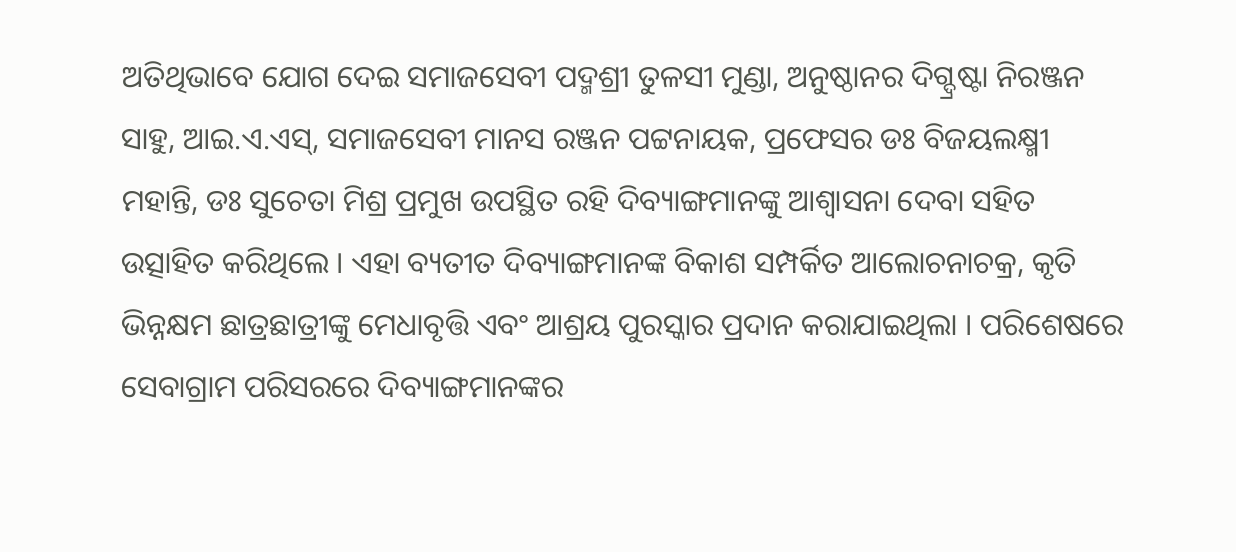ଅତିଥିଭାବେ ଯୋଗ ଦେଇ ସମାଜସେବୀ ପଦ୍ମଶ୍ରୀ ତୁଳସୀ ମୁଣ୍ଡା, ଅନୁଷ୍ଠାନର ଦିଗ୍ଦ୍ରଷ୍ଟା ନିରଞ୍ଜନ ସାହୁ, ଆଇ.ଏ.ଏସ୍, ସମାଜସେବୀ ମାନସ ରଞ୍ଜନ ପଟ୍ଟନାୟକ, ପ୍ରଫେସର ଡଃ ବିଜୟଲକ୍ଷ୍ମୀ ମହାନ୍ତି, ଡଃ ସୁଚେତା ମିଶ୍ର ପ୍ରମୁଖ ଉପସ୍ଥିତ ରହି ଦିବ୍ୟାଙ୍ଗମାନଙ୍କୁ ଆଶ୍ୱାସନା ଦେବା ସହିତ ଉତ୍ସାହିତ କରିଥିଲେ । ଏହା ବ୍ୟତୀତ ଦିବ୍ୟାଙ୍ଗମାନଙ୍କ ବିକାଶ ସମ୍ପର୍କିତ ଆଲୋଚନାଚକ୍ର, କୃତି ଭିନ୍ନକ୍ଷମ ଛାତ୍ରଛାତ୍ରୀଙ୍କୁ ମେଧାବୃତ୍ତି ଏବଂ ଆଶ୍ରୟ ପୁରସ୍କାର ପ୍ରଦାନ କରାଯାଇଥିଲା । ପରିଶେଷରେ ସେବାଗ୍ରାମ ପରିସରରେ ଦିବ୍ୟାଙ୍ଗମାନଙ୍କର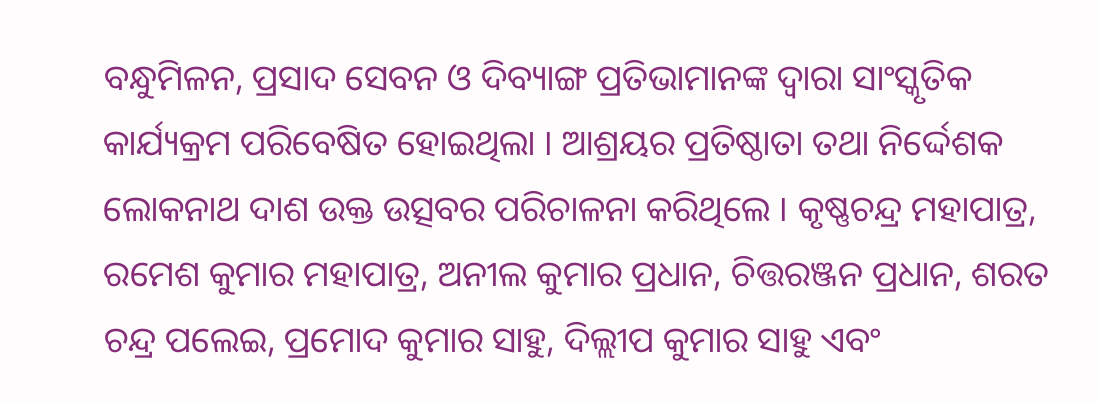ବନ୍ଧୁମିଳନ, ପ୍ରସାଦ ସେବନ ଓ ଦିବ୍ୟାଙ୍ଗ ପ୍ରତିଭାମାନଙ୍କ ଦ୍ୱାରା ସାଂସ୍କୃତିକ କାର୍ଯ୍ୟକ୍ରମ ପରିବେଷିତ ହୋଇଥିଲା । ଆଶ୍ରୟର ପ୍ରତିଷ୍ଠାତା ତଥା ନିର୍ଦ୍ଦେଶକ ଲୋକନାଥ ଦାଶ ଉକ୍ତ ଉତ୍ସବର ପରିଚାଳନା କରିଥିଲେ । କୃଷ୍ଣଚନ୍ଦ୍ର ମହାପାତ୍ର, ରମେଶ କୁମାର ମହାପାତ୍ର, ଅନୀଲ କୁମାର ପ୍ରଧାନ, ଚିତ୍ତରଞ୍ଜନ ପ୍ରଧାନ, ଶରତ ଚନ୍ଦ୍ର ପଲେଇ, ପ୍ରମୋଦ କୁମାର ସାହୁ, ଦିଲ୍ଲୀପ କୁମାର ସାହୁ ଏବଂ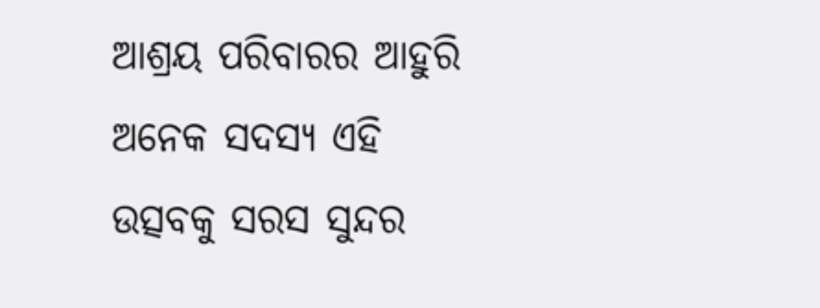ଆଶ୍ରୟ ପରିବାରର ଆହୁରି ଅନେକ ସଦସ୍ୟ ଏହି ଉତ୍ସବକୁ ସରସ ସୁନ୍ଦର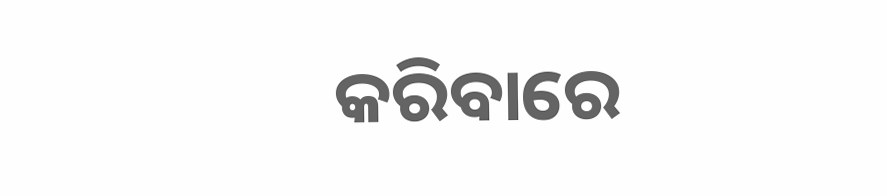କରିବାରେ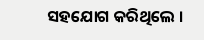ସହଯୋଗ କରିଥିଲେ ।